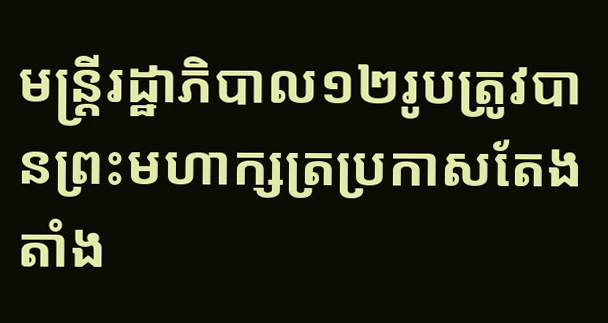មន្រ្តីរដ្ឋាភិបាល១២រូបត្រូវបានព្រះមហាក្សត្រប្រកាសតែងតាំង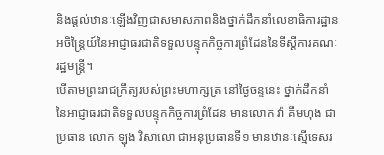និងផ្តល់ឋានៈឡើងវិញជាសមាសភាពនិងថ្នាក់ដឹកនាំលេខាធិការដ្ឋានអចិន្ត្រៃយ៍នៃអាជ្ញាធរជាតិទទួលបន្ទុកកិច្ចការព្រំដែននៃទីស្តីការគណៈរដ្ឋមន្រ្តី។
បើតាមព្រះរាជក្រឹត្យរបស់ព្រះមហាក្សត្រ នៅថ្ងៃចន្ទនេះ ថ្នាក់ដឹកនាំនៃអាជ្ញាធរជាតិទទួលបន្ទុកកិច្ចការព្រំដែន មានលោក វ៉ា គឹមហុង ជាប្រធាន លោក ឡុង វិសាលោ ជាអនុប្រធានទី១ មានឋានៈស្មើទេសរ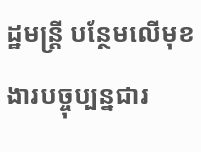ដ្ឋមន្រ្តី បន្ថែមលើមុខងារបច្ចុប្បន្នជារ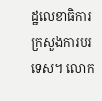ដ្ឋលេខាធិការក្រសួងការបរទេស។ លោក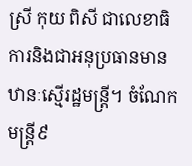ស្រី កុយ ពិសី ជាលេខាធិការនិងជាអនុប្រធានមានឋានៈស្មើរដ្ឋមន្រ្តី។ ចំណែកមន្រ្តី៩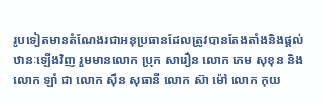រូបទៀតមានតំណែងរជាអនុប្រធានដែលត្រូវបានតែងតាំងនិងផ្តល់ឋានៈឡើងវិញ រួមមានលោក ប្រុក សារឿន លោក ភេម សុខុន និងលោក ឡាំ ជា លោក ស៊ឹន សុធានី លោក ស៊ា ម៉ៅ លោក កុយ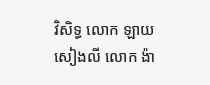វិសិទ្ធ លោក ឡាយ សៀងលី លោក ង៉ា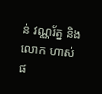ន់ វណ្ណរ័ត្ន និងលោក ហាស់ ផ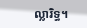ល្លារិទ្ធ។